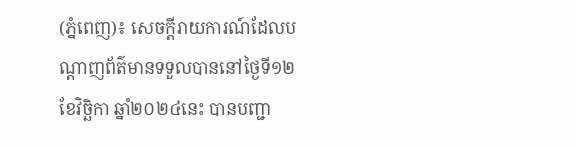(ភ្នំពេញ)៖ សេចក្តីរាយការណ៍ដែលបណ្តាញព័ត៌មានទទួលបាននៅថ្ងៃទី១២ ខែវិច្ឆិកា ឆ្នាំ២០២៤នេះ បានបញ្ជា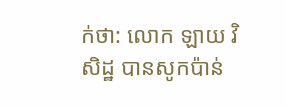ក់ថា: លោក ឡាយ វិសិដ្ឋ បានសូកប៉ាន់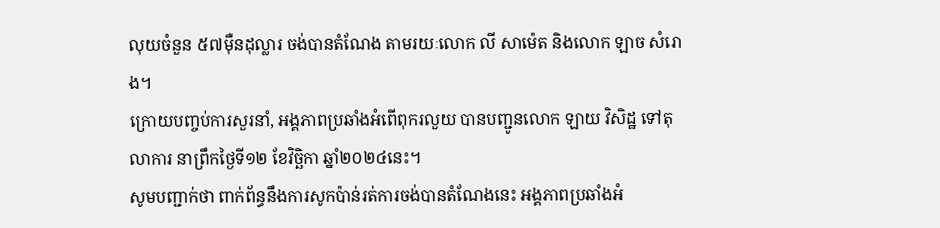លុយចំនួន ៥៧ម៉ឺនដុល្លារ ចង់បានតំណែង តាមរយៈលោក លី សាម៉េត និងលោក ឡាច សំរោង។
ក្រោយបញ្ចប់ការសួរនាំ, អង្គភាពប្រឆាំងអំពើពុករលួយ បានបញ្ជូនលោក ឡាយ វិសិដ្ឋ ទៅតុលាការ នាព្រឹកថ្ងៃទី១២ ខែវិច្ឆិកា ឆ្នាំ២០២៤នេះ។
សូមបញ្ជាក់ថា ពាក់ព័ន្ធនឹងការសូកប៉ាន់រត់ការចង់បានតំណែងនេះ អង្គភាពប្រឆាំងអំ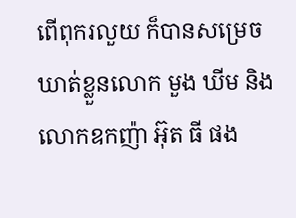ពើពុករលួយ ក៏បានសម្រេចឃាត់ខ្លួនលោក មួង ឃីម និងលោកឧកញ៉ា អ៊ុត ធី ផង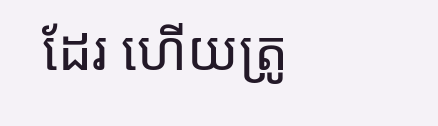ដែរ ហើយត្រូ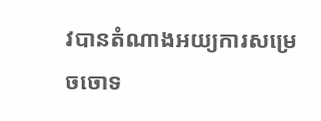វបានតំណាងអយ្យការសម្រេចចោទ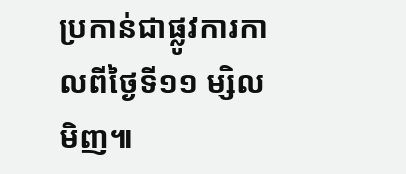ប្រកាន់ជាផ្លូវការកាលពីថ្ងៃទី១១ ម្សិលមិញ៕